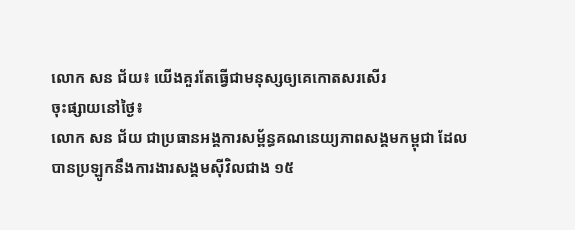លោក សន ជ័យ៖ យើងគួរតែធ្វើជាមនុស្សឲ្យគេកោតសរសើរ
ចុះផ្សាយនៅថ្ងៃ៖
លោក សន ជ័យ ជាប្រធានអង្គការសម្ព័ន្ធគណនេយ្យភាពសង្គមកម្ពុជា ដែលបានប្រឡូកនឹងការងារសង្គមស៊ីវិលជាង ១៥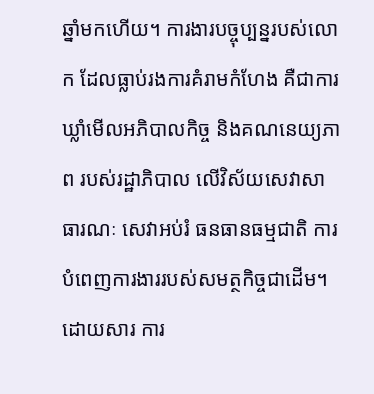ឆ្នាំមកហើយ។ ការងារបច្ចុប្បន្នរបស់លោក ដែលធ្លាប់រងការគំរាមកំហែង គឺជាការឃ្លាំមើលអភិបាលកិច្ច និងគណនេយ្យភាព របស់រដ្ឋាភិបាល លើវិស័យសេវាសាធារណៈ សេវាអប់រំ ធនធានធម្មជាតិ ការបំពេញការងាររបស់សមត្ថកិច្ចជាដើម។ ដោយសារ ការ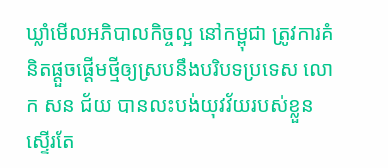ឃ្លាំមើលអភិបាលកិច្ចល្អ នៅកម្ពុជា ត្រូវការគំនិតផ្តួចផ្តើមថ្មីឲ្យស្របនឹងបរិបទប្រទេស លោក សន ជ័យ បានលះបង់យុវវ័យរបស់ខ្លួន ស្ទើរតែ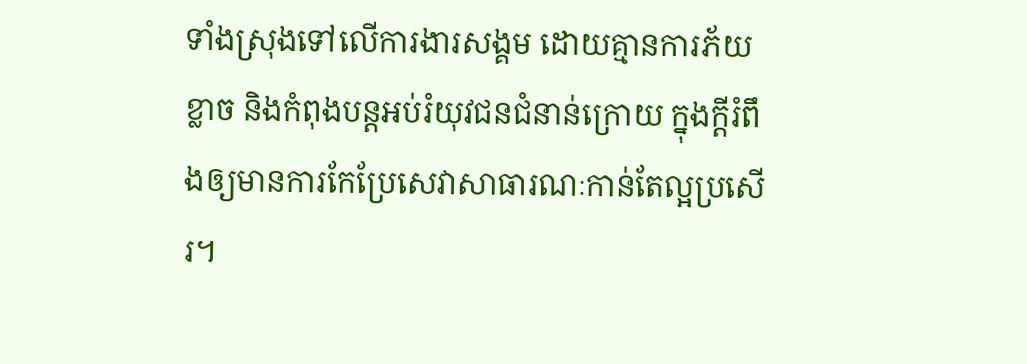ទាំងស្រុងទៅលើការងារសង្គម ដោយគ្មានការភ័យខ្លាច និងកំពុងបន្តអប់រំយុវជនជំនាន់ក្រោយ ក្នុងក្តីរំពឹងឲ្យមានការកែប្រែសេវាសាធារណៈកាន់តែល្អប្រសើរ។